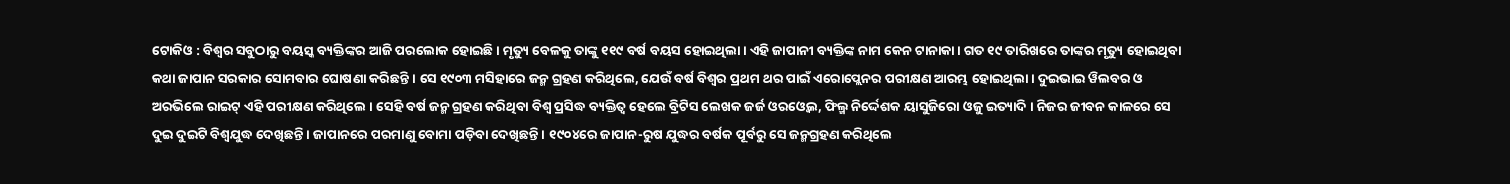ଟୋକିଓ : ବିଶ୍ୱର ସବୁଠାରୁ ବୟସ୍କ ବ୍ୟକ୍ତିଙ୍କର ଆଜି ପରଲୋକ ହୋଇଛି । ମୃତ୍ୟୁ ବେଳକୁ ତାଙ୍କୁ ୧୧୯ ବର୍ଷ ବୟସ ହୋଇଥିଲା । ଏହି ଜାପାନୀ ବ୍ୟକ୍ତିଙ୍କ ନାମ କେନ ଟାନାକା । ଗତ ୧୯ ତାରିଖରେ ତାଙ୍କର ମୃତ୍ୟୁ ହୋଇଥିବା କଥା ଜାପାନ ସରକାର ସୋମବାର ଘୋଷଣା କରିଛନ୍ତି । ସେ ୧୯୦୩ ମସିହାରେ ଜନ୍ମ ଗ୍ରହଣ କରିଥିଲେ, ଯେଉଁ ବର୍ଷ ବିଶ୍ୱର ପ୍ରଥମ ଥର ପାଇଁ ଏରୋପ୍ଲେନର ପରୀକ୍ଷଣ ଆରମ୍ଭ ହୋଇଥିଲା । ଦୁଇଭାଇ ୱିଲବର ଓ ଅରଭିଲେ ରାଇଟ୍ ଏହି ପରୀକ୍ଷଣ କରିଥିଲେ । ସେହି ବର୍ଷ ଜନ୍ମ ଗ୍ରହଣ କରିଥିବା ବିଶ୍ୱ ପ୍ରସିଦ୍ଧ ବ୍ୟକ୍ତିତ୍ୱ ହେଲେ ବ୍ରିଟିସ ଲେଖକ ଜର୍ଜ ଓରଓ୍ବେଲ, ଫିଲ୍ମ ନିର୍ଦ୍ଦେଶକ ୟାସୁଜିରୋ ଓଜୁ ଇତ୍ୟାଦି । ନିଜର ଜୀବନ କାଳରେ ସେ ଦୁଇ ଦୁଇଟି ବିଶ୍ୱଯୁଦ୍ଧ ଦେଖିଛନ୍ତି । ଜାପାନରେ ପରମାଣୁ ବୋମା ପଡ଼ିବା ଦେଖିଛନ୍ତି । ୧୯୦୪ରେ ଜାପାନ-ରୁଷ ଯୁଦ୍ଧର ବର୍ଷକ ପୂର୍ବରୁ ସେ ଜନ୍ମଗ୍ରହଣ କରିଥିଲେ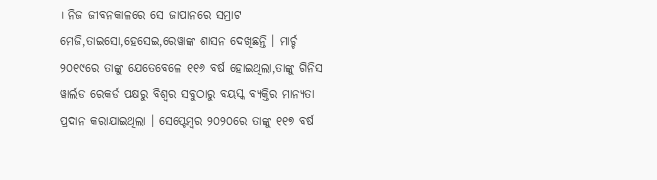। ନିଜ ଜୀବନକାଳରେ ସେ ଜାପାନରେ ସମ୍ରାଟ ମେଜି,ତାଇସୋ,ହେସେଇ,ରେୱାଙ୍କ ଶାସନ ଦେଖିଛନ୍ତି । ମାର୍ଚ୍ଚ ୨୦୧୯ରେ ତାଙ୍କୁ ଯେତେବେଳେ ୧୧୬ ବର୍ଷ ହୋଇଥିଲା,ତାଙ୍କୁ ଗିନିସ ୱାର୍ଲଡ ରେକର୍ଡ ପକ୍ଷରୁ ବିଶ୍ୱର ସବୁଠାରୁ ବୟସ୍କ ବ୍ୟକ୍ତିର ମାନ୍ୟତା ପ୍ରଦାନ କରାଯାଇଥିଲା । ସେପ୍ଟେମ୍ବର ୨୦୨୦ରେ ତାଙ୍କୁ ୧୧୭ ବର୍ଷ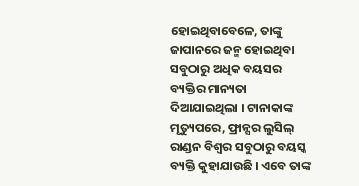ହୋଇଥିବାବେଳେ, ତାଙ୍କୁ ଜାପାନରେ ଜନ୍ମ ହୋଇଥିବା ସବୁଠାରୁ ଅଧିକ ବୟସର ବ୍ୟକ୍ତିର ମାନ୍ୟତା ଦିଆଯାଇଥିଲା । ଟାନାକାଙ୍କ ମୃତ୍ୟୁପରେ, ଫ୍ରାନ୍ସର ଲୁସିଲ୍ ରାଣ୍ଡନ ବିଶ୍ୱର ସବୁଠାରୁ ବୟସ୍କ ବ୍ୟକ୍ତି କୁହାଯାଉଛି । ଏବେ ତାଙ୍କ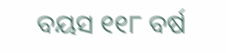ବୟସ ୧୧୮ ବର୍ଷ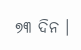୭୩ ଦିନ ।